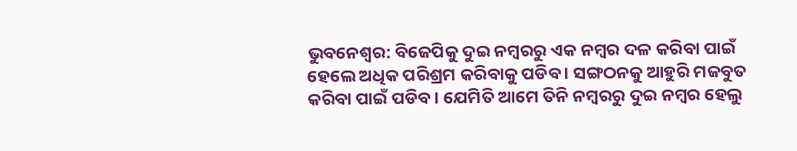ଭୁବନେଶ୍ବର: ବିଜେପିକୁ ଦୁଇ ନମ୍ବରରୁ ଏକ ନମ୍ବର ଦଳ କରିବା ପାଇଁ ହେଲେ ଅଧିକ ପରିଶ୍ରମ କରିବାକୁ ପଡିବ । ସଙ୍ଗଠନକୁ ଆହୁରି ମଜବୁତ କରିବା ପାଇଁ ପଡିବ । ଯେମିତି ଆମେ ତିନି ନମ୍ବରରୁ ଦୁଇ ନମ୍ବର ହେଲୁ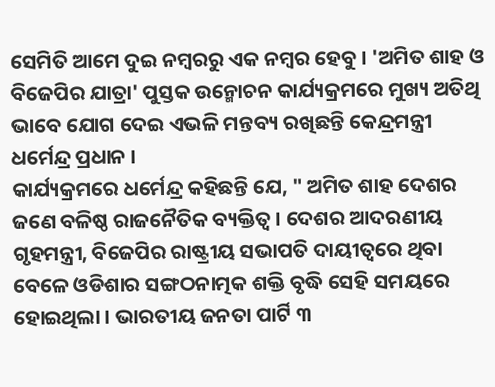ସେମିତି ଆମେ ଦୁଇ ନମ୍ବରରୁ ଏକ ନମ୍ବର ହେବୁ । 'ଅମିତ ଶାହ ଓ ବିଜେପିର ଯାତ୍ରା' ପୁସ୍ତକ ଉନ୍ମୋଚନ କାର୍ଯ୍ୟକ୍ରମରେ ମୁଖ୍ୟ ଅତିଥି ଭାବେ ଯୋଗ ଦେଇ ଏଭଳି ମନ୍ତବ୍ୟ ରଖିଛନ୍ତି କେନ୍ଦ୍ରମନ୍ତ୍ରୀ ଧର୍ମେନ୍ଦ୍ର ପ୍ରଧାନ ।
କାର୍ଯ୍ୟକ୍ରମରେ ଧର୍ମେନ୍ଦ୍ର କହିଛନ୍ତି ଯେ, " ଅମିତ ଶାହ ଦେଶର ଜଣେ ବଳିଷ୍ଠ ରାଜନୈତିକ ବ୍ୟକ୍ତିତ୍ଵ । ଦେଶର ଆଦରଣୀୟ ଗୃହମନ୍ତ୍ରୀ, ବିଜେପିର ରାଷ୍ଟ୍ରୀୟ ସଭାପତି ଦାୟୀତ୍ଵରେ ଥିବା ବେଳେ ଓଡିଶାର ସଙ୍ଗଠନାତ୍ମକ ଶକ୍ତି ବୃଦ୍ଧି ସେହି ସମୟରେ ହୋଇଥିଲା । ଭାରତୀୟ ଜନତା ପାର୍ଟି ୩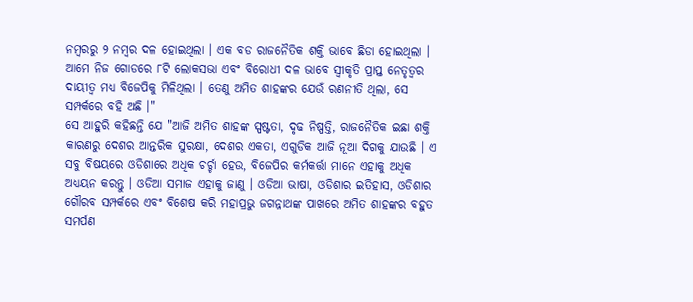ନମ୍ବରରୁ ୨ ନମ୍ବର ଦଳ ହୋଇଥିଲା । ଏକ ବଡ ରାଜନୈତିକ ଶକ୍ତି ଭାବେ ଛିଡା ହୋଇଥିଲା । ଆମେ ନିଜ ଗୋଡରେ ୮ଟି ଲୋକସଭା ଏବଂ ବିରୋଧୀ ଦଳ ଭାବେ ସ୍ଵୀକୃତି ପ୍ରାପ୍ତ ନେତୃତ୍ଵର ଦାୟୀତ୍ଵ ମଧ୍ୟ ବିଜେପିକୁ ମିଳିଥିଲା । ତେଣୁ ଅମିତ ଶାହଙ୍କର ଯେଉଁ ରଣନୀତି ଥିଲା, ସେ ସମ୍ପର୍କରେ ବହି ଅଛି ।"
ସେ ଆହୁରି କହିଛନ୍ତି ଯେ "ଆଜି ଅମିତ ଶାହଙ୍କ ସ୍ପଷ୍ଟତା, ଦୃଢ ନିଷ୍ପତ୍ତି, ରାଜନୈତିକ ଇଛା ଶକ୍ତି କାରଣରୁ ଦେଶର ଆନ୍ତରିକ ସୁରକ୍ଷା, ଦେଶର ଏକତା, ଏଗୁଡିକ ଆଜି ନୂଆ ଦିଗକୁ ଯାଉଛି । ଏ ସବୁ ବିଷୟରେ ଓଡିଶାରେ ଅଧିକ ଚର୍ଚ୍ଚା ହେଉ, ବିଜେପିର କର୍ମକର୍ତ୍ତା ମାନେ ଏହାକୁ ଅଧିକ ଅଧ୍ୟୟନ କରନ୍ତୁ । ଓଡିଆ ସମାଜ ଏହାକୁ ଜାଣୁ । ଓଡିଆ ଭାଷା, ଓଡିଶାର ଇତିହାସ, ଓଡିଶାର ଗୌରବ ସମ୍ପର୍କରେ ଏବଂ ବିଶେଷ କରି ମହାପ୍ରଭୁ ଜଗନ୍ନାଥଙ୍କ ପାଖରେ ଅମିତ ଶାହଙ୍କର ବହୁତ ସମର୍ପଣ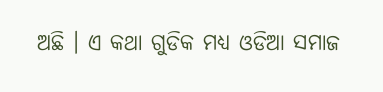ଅଛି । ଏ କଥା ଗୁଡିକ ମଧ୍ୟ ଓଡିଆ ସମାଜ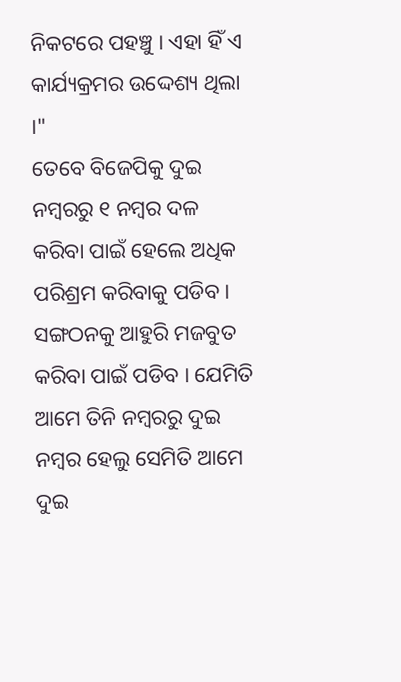ନିକଟରେ ପହଞ୍ଚୁ । ଏହା ହିଁ ଏ କାର୍ଯ୍ୟକ୍ରମର ଉଦ୍ଦେଶ୍ୟ ଥିଲା ।"
ତେବେ ବିଜେପିକୁ ଦୁଇ ନମ୍ବରରୁ ୧ ନମ୍ବର ଦଳ କରିବା ପାଇଁ ହେଲେ ଅଧିକ ପରିଶ୍ରମ କରିବାକୁ ପଡିବ । ସଙ୍ଗଠନକୁ ଆହୁରି ମଜବୁତ କରିବା ପାଇଁ ପଡିବ । ଯେମିତି ଆମେ ତିନି ନମ୍ବରରୁ ଦୁଇ ନମ୍ବର ହେଲୁ ସେମିତି ଆମେ ଦୁଇ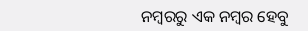ନମ୍ବରରୁ ଏକ ନମ୍ବର ହେବୁ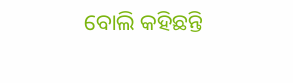ବୋଲି କହିଛନ୍ତି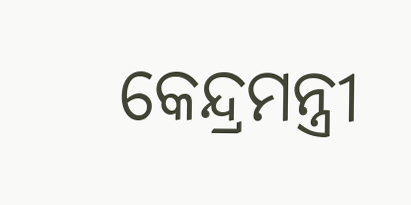କେନ୍ଦ୍ରମନ୍ତ୍ରୀ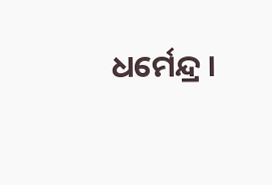ଧର୍ମେନ୍ଦ୍ର ।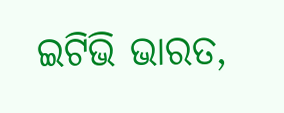ଇଟିଭି ଭାରତ,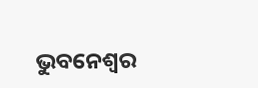ଭୁବନେଶ୍ବର